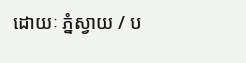ដោយៈ ភ្នំស្វាយ / ប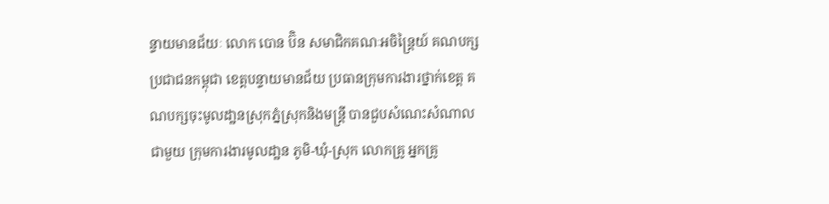ន្ទាយមានជ័យៈ លោក បោន ប៊ិន សមាជិកគណៈអចិន្ត្រៃយ៍ គណបក្សប្រជាជនកម្ពុជា ខេត្តបន្ទាយមានជ័យ ប្រធានក្រុមការងារថ្នាក់ខេត្ត គណបក្សចុះមូលដា្ឋនស្រុកភ្នំស្រុកនិងមន្ត្រី បានជួបសំណេះសំណាលជាមួយ ក្រុមការងារមូលដា្ឋន ភូមិ-ឃុំ-ស្រុក លោកគ្រូ អ្នកគ្រូ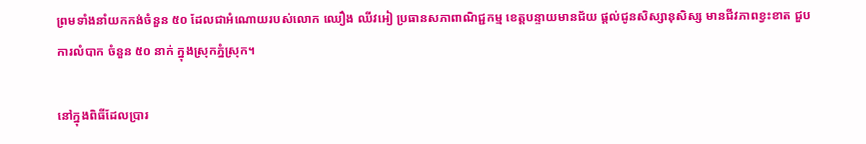ព្រមទាំងនាំយកកង់ចំនួន ៥០ ដែលជាអំណោយរបស់លោក ឈឿង ឈីវអៀ ប្រធានសភាពាណិជ្ជកម្ម ខេត្តបន្ទាយមានជ័យ ផ្ដល់ជូនសិស្សានុសិស្ស មានជីវភាពខ្វះខាត ជួបការលំបាក ចំនួន ៥០ នាក់ ក្នុងស្រុកភ្នំស្រុក។

នៅក្នុងពិធីដែលប្រារ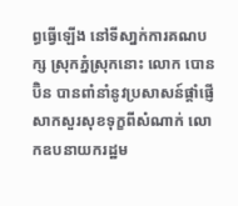ព្ធធ្វេីឡើង នៅទីសា្នក់ការគណបក្ស ស្រុកភ្នំស្រុកនោះ លោក បោន ប៊ិន បានពាំនាំនូវប្រសាសន៍ផ្តាំផ្ញេី សាកសួរសុខទុក្ខពីសំណាក់ លោកឧបនាយករដ្ឋម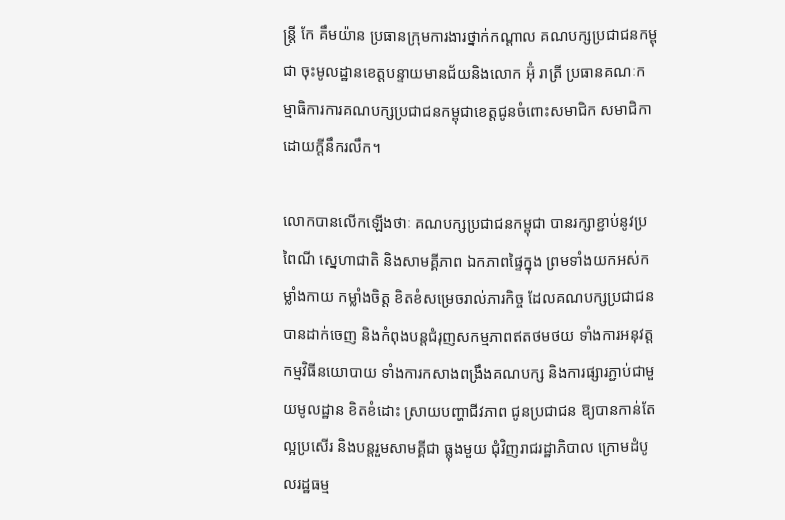ន្ត្រី កែ គឹមយ៉ាន ប្រធានក្រុមការងារថ្នាក់កណ្តាល គណបក្សប្រជាជនកម្ពុជា ចុះមូលដ្ឋានខេត្តបន្ទាយមានជ័យនិងលោក អ៊ុំ រាត្រី ប្រធានគណៈកម្មាធិការការគណបក្សប្រជាជនកម្ពុជាខេត្តជូនចំពោះសមាជិក សមាជិកា ដោយក្តីនឹករលឹក។

លោកបានលើកឡើងថាៈ គណបក្សប្រជាជនកម្ពុជា បានរក្សាខ្ជាប់នូវប្រពៃណី ស្នេហាជាតិ និងសាមគ្គីភាព ឯកភាពផ្ទៃក្នុង ព្រមទាំងយកអស់កម្លាំងកាយ កម្លាំងចិត្ត ខិតខំសម្រេចរាល់ភារកិច្ច ដែលគណបក្សប្រជាជន បានដាក់ចេញ និងកំពុងបន្តជំរុញសកម្មភាពឥតថមថយ ទាំងការអនុវត្តកម្មវិធីនយោបាយ ទាំងការកសាងពង្រឹងគណបក្ស និងការផ្សារភ្ជាប់ជាមួយមូលដ្ឋាន ខិតខំដោះ ស្រាយបញ្ហាជីវភាព ជូនប្រជាជន ឱ្យបានកាន់តែល្អប្រសើរ និងបន្តរួមសាមគ្គីជា ធ្លុងមួយ ជុំវិញរាជរដ្ឋាភិបាល ក្រោមដំបូលរដ្ឋធម្ម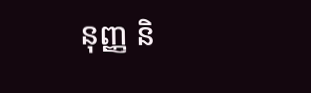នុញ្ញ និ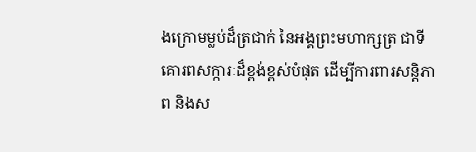ងក្រោមម្លប់ដ៏ត្រជាក់ នៃអង្គព្រះមហាក្សត្រ ជាទីគោរពសក្ការៈដ៏ខ្ពង់ខ្ពស់បំផុត ដើម្បីការពារសន្តិភាព និងស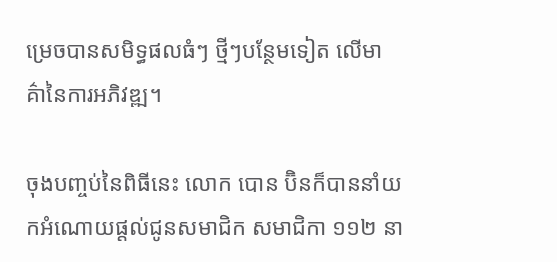ម្រេចបានសមិទ្ធផលធំៗ ថ្មីៗបន្ថែមទៀត លើមាគ៌ានៃការអភិវឌ្ឍ។

ចុងបញ្ចប់នៃពិធីនេះ លោក បោន ប៊ិនក៏បាននាំយកអំណោយផ្តល់ជូនសមាជិក សមាជិកា ១១២ នា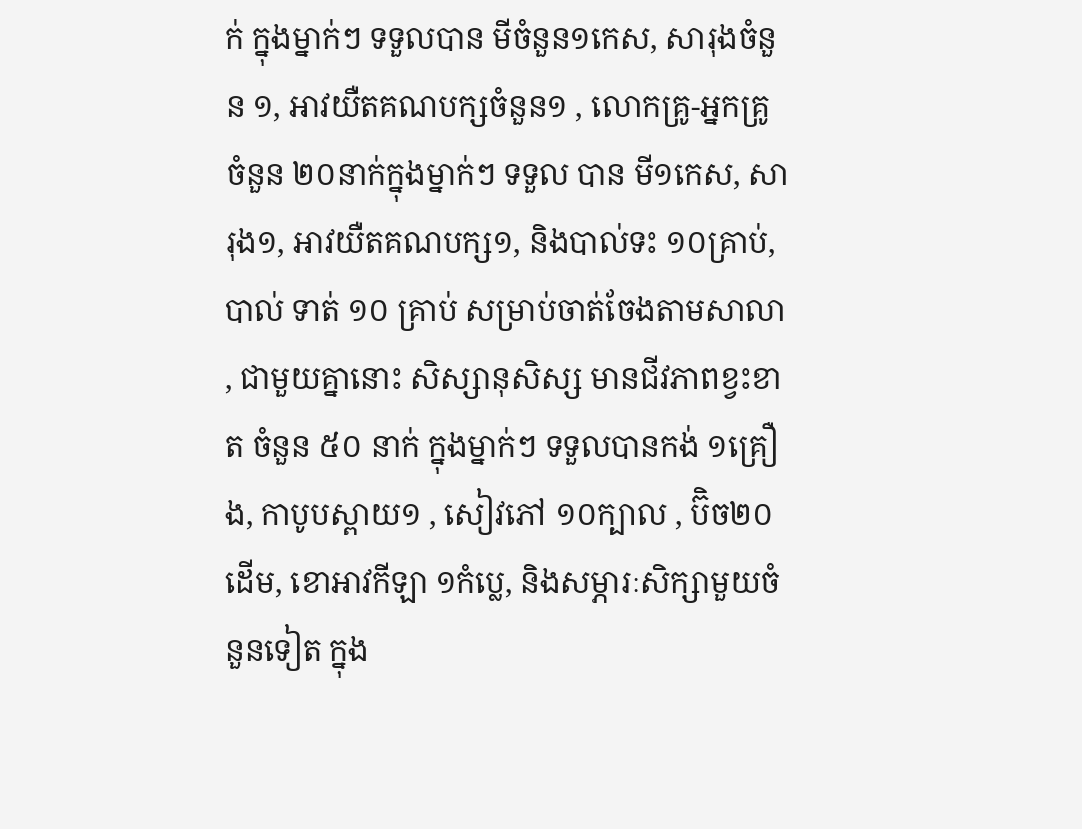ក់ ក្នុងម្នាក់ៗ ទទួលបាន មីចំនួន១កេស, សារុងចំនួន ១, អាវយឺតគណបក្សចំនួន១ , លោកគ្រូ-អ្នកគ្រូ ចំនួន ២០នាក់ក្នុងម្នាក់ៗ ទទួល បាន មី១កេស, សារុង១, អាវយឺតគណបក្ស១, និងបាល់ទះ ១០គ្រាប់, បាល់ ទាត់ ១០ គ្រាប់ សម្រាប់ចាត់ចែងតាមសាលា, ជាមួយគ្នានោះ សិស្សានុសិស្ស មានជីវភាពខ្វះខាត ចំនួន ៥០ នាក់ ក្នុងម្នាក់ៗ ទទួលបានកង់ ១គ្រឿង, កាបូបស្ពាយ១ , សៀវភៅ ១០ក្បាល , ប៊ិច២០ដើម, ខោអាវកីឡា ១កំប្លេ, និងសម្ភារៈសិក្សាមួយចំនួនទៀត ក្នុង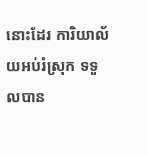នោះដែរ ការិយាល័យអប់រំស្រុក ទទួលបាន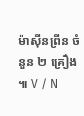ម៉ាស៊ីនព្រីន ចំនួន ២ គ្រឿង ៕ V / N